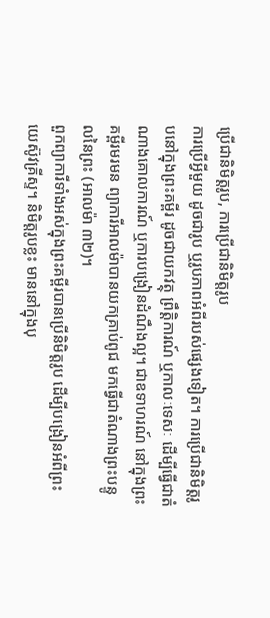ប្រើជានិមិត្តរូប, ការប្រើជានិមិត្តរូប
ការប្រើអ្វីមួយ ដូចជារូប ឬរូបភាពអំពីរបស់ផ្សេងទៀត។ ការប្រើជានិមិត្តរូបនៅក្នុងព្រះគម្ពីរ ដូចជាយកវត្ថុ ព្រឹត្តិការណ៍ ឬកាលៈទេសៈ ដើម្បីធ្វើជាតំណាងគោលការណ៍ ឬការបង្រៀនដំណឹងល្អ។ ជាឧទាហរណ៍ នៅក្នុងព្រះគម្ពីរមរមន ព្យាការីអាលម៉ាបានយកគ្រាប់ពូជ មកធ្វើជាតំណាងព្រះបន្ទូលនៃព្រះ (អាលម៉ា ៣២)។
ពួកព្យាការីទាំងអស់ក្នុងព្រះគម្ពីរបានប្រើនិមិត្តរូប ដើម្បីបង្រៀនអំពីព្រះយេស៊ូវគ្រីស្ទ។ និមិត្តរូបខ្លះ មាននៅក្នុងបុ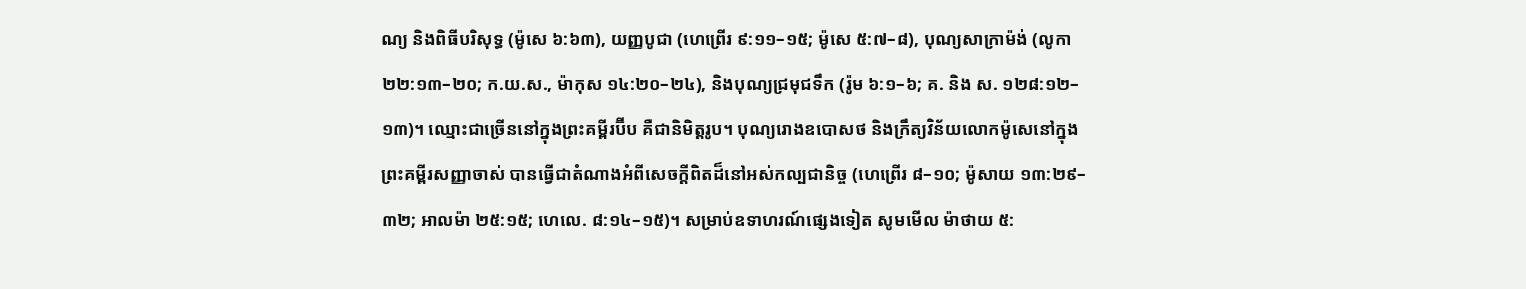ណ្យ និងពិធីបរិសុទ្ធ (ម៉ូសេ ៦:៦៣), យញ្ញបូជា (ហេព្រើរ ៩:១១–១៥; ម៉ូសេ ៥:៧–៨), បុណ្យសាក្រាម៉ង់ (លូកា ២២:១៣–២០; ក.យ.ស., ម៉ាកុស ១៤:២០–២៤), និងបុណ្យជ្រមុជទឹក (រ៉ូម ៦:១–៦; គ. និង ស. ១២៨:១២–១៣)។ ឈ្មោះជាច្រើននៅក្នុងព្រះគម្ពីរប៊ីប គឺជានិមិត្តរូប។ បុណ្យរោងឧបោសថ និងក្រឹត្យវិន័យលោកម៉ូសេនៅក្នុងព្រះគម្ពីរសញ្ញាចាស់ បានធ្វើជាតំណាងអំពីសេចក្ដីពិតដ៏នៅអស់កល្បជានិច្ច (ហេព្រើរ ៨–១០; ម៉ូសាយ ១៣:២៩–៣២; អាលម៉ា ២៥:១៥; ហេលេ. ៨:១៤–១៥)។ សម្រាប់ឧទាហរណ៍ផ្សេងទៀត សូមមើល ម៉ាថាយ ៥: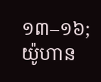១៣–១៦; យ៉ូហាន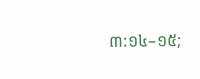៣:១៤–១៥;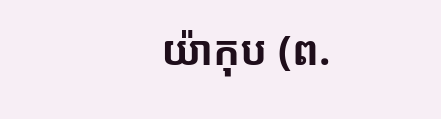យ៉ាកុប (ព.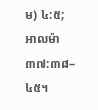ម) ៤:៥; អាលម៉ា ៣៧:៣៨–៤៥។